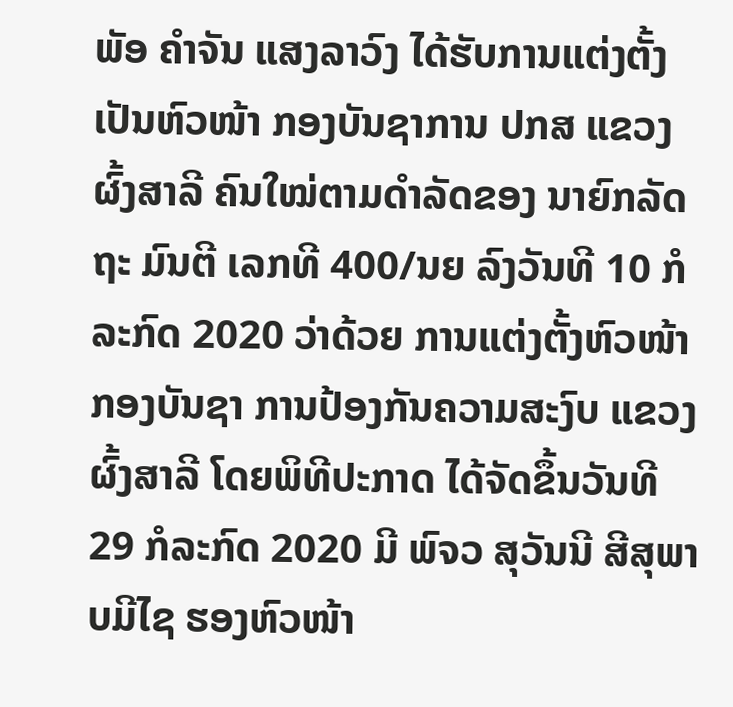ພັອ ຄໍາຈັນ ແສງລາວົງ ໄດ້ຮັບການແຕ່ງຕັ້ງເປັນຫົວໜ້າ ກອງບັນຊາການ ປກສ ແຂວງ ຜົ້ງສາລີ ຄົນໃໝ່ຕາມດຳລັດຂອງ ນາຍົກລັດຖະ ມົນຕີ ເລກທີ 400/ນຍ ລົງວັນທີ 10 ກໍລະກົດ 2020 ວ່າດ້ວຍ ການແຕ່ງຕັ້ງຫົວໜ້າກອງບັນຊາ ການປ້ອງກັນຄວາມສະງົບ ແຂວງ ຜົ້ງສາລີ ໂດຍພິທີປະກາດ ໄດ້ຈັດຂຶ້ນວັນທີ 29 ກໍລະກົດ 2020 ມີ ພົຈວ ສຸວັນນີ ສີສຸພາບມີໄຊ ຮອງຫົວໜ້າ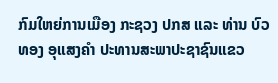ກົມໃຫຍ່ການເມືອງ ກະຊວງ ປກສ ແລະ ທ່ານ ບົວທອງ ອຸແສງຄຳ ປະທານສະພາປະຊາຊົນແຂວ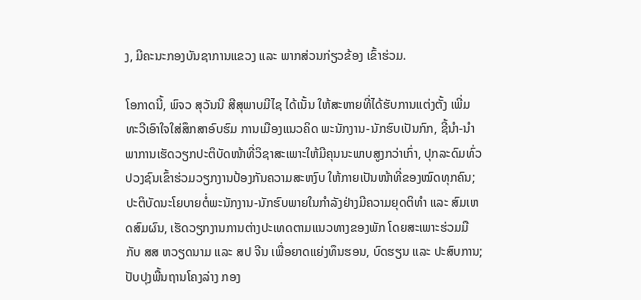ງ, ມີຄະນະກອງບັນຊາການແຂວງ ແລະ ພາກສ່ວນກ່ຽວຂ້ອງ ເຂົ້າຮ່ວມ.

ໂອກາດນີ້, ພົຈວ ສຸວັນນີ ສີສຸພາບມີໄຊ ໄດ້ເນັ້ນ ໃຫ້ສະຫາຍທີ່ໄດ້ຮັບການແຕ່ງຕັ້ງ ເພີ່ມທະວີເອົາໃຈໃສ່ສຶກສາອົບຮົມ ການເມືອງແນວຄິດ ພະນັກງານ-ນັກຮົບເປັນກົກ, ຊີ້ນຳ-ນຳພາການເຮັດວຽກປະຕິບັດໜ້າທີ່ວິຊາສະເພາະໃຫ້ມີຄຸນນະພາບສູງກວ່າເກົ່າ, ປຸກລະດົມທົ່ວປວງຊົນເຂົ້າຮ່ວມວຽກງານປ້ອງກັນຄວາມສະຫງົບ ໃຫ້ກາຍເປັນໜ້າທີ່ຂອງໝົດທຸກຄົນ; ປະຕິບັດນະໂຍບາຍຕໍ່ພະນັກງານ-ນັກຮົບພາຍໃນກຳລັງຢ່າງມີຄວາມຍຸດຕິທຳ ແລະ ສົມເຫດສົມຜົນ, ເຮັດວຽກງານການຕ່າງປະເທດຕາມແນວທາງຂອງພັກ ໂດຍສະເພາະຮ່ວມມືກັບ ສສ ຫວຽດນາມ ແລະ ສປ ຈີນ ເພື່ອຍາດແຍ່ງທຶນຮອນ, ບົດຮຽນ ແລະ ປະສົບການ; ປັບປຸງພື້ນຖານໂຄງລ່າງ ກອງ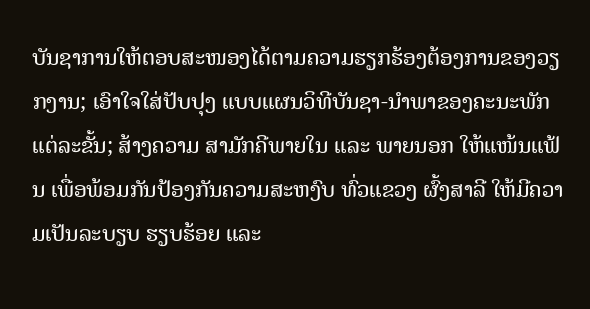ບັນຊາການໃຫ້ຕອບສະໜອງໄດ້ຕາມຄວາມຮຽກຮ້ອງຕ້ອງການຂອງວຽກງານ; ເອົາໃຈໃສ່ປັບປຸງ ແບບແຜນວິທີບັນຊາ-ນຳພາຂອງຄະນະພັກແຕ່ລະຂັ້ນ; ສ້າງຄວາມ ສາມັກຄີພາຍໃນ ແລະ ພາຍນອກ ໃຫ້ແໜ້ນແຟ້ນ ເພື່ອພ້ອມກັນປ້ອງກັນຄວາມສະຫງົບ ທົ່ວແຂວງ ຜົ້ງສາລີ ໃຫ້ມີຄວາມເປັນລະບຽບ ຮຽບຮ້ອຍ ແລະ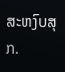ສະຫງົບສຸກ.